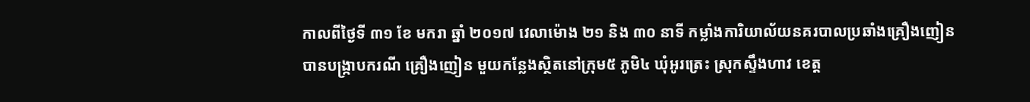កាលពីថ្ងៃទី ៣១ ខែ មករា ឆ្នាំ ២០១៧ វេលាម៉ោង ២១ និង ៣០ នាទី កម្លាំងការិយាល័យនគរបាលប្រឆាំងគ្រឿងញៀន
បានបង្ក្រាបករណី គ្រឿងញៀន មួយកន្លែងស្ថិតនៅក្រុម៥ ភូមិ៤ ឃុំអូរត្រេះ ស្រុកស្ទឹងហាវ ខេត្ត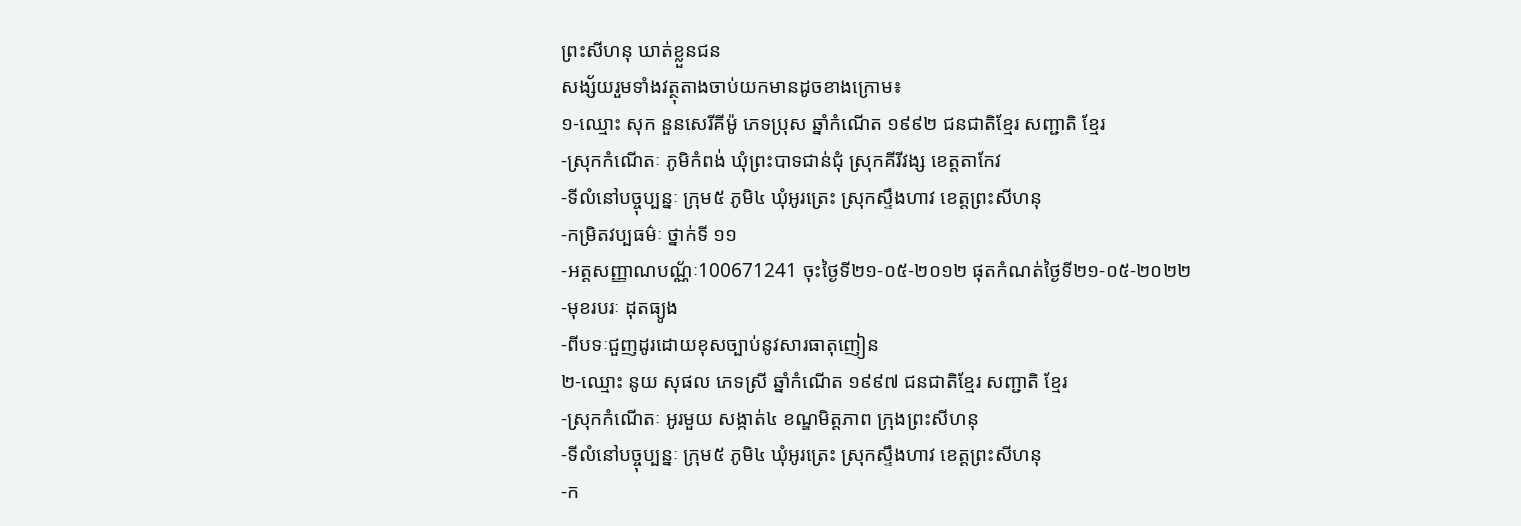ព្រះសីហនុ ឃាត់ខ្លួនជន
សង្ស័យរួមទាំងវត្ថុតាងចាប់យកមានដូចខាងក្រោម៖
១-ឈ្មោះ សុក នួនសេរីគីម៉ូ ភេទប្រុស ឆ្នាំកំណើត ១៩៩២ ជនជាតិខ្មែរ សញ្ជាតិ ខ្មែរ
-ស្រុកកំណើតៈ ភូមិកំពង់ ឃុំព្រះបាទជាន់ជុំ ស្រុកគីរីវង្ស ខេត្តតាកែវ
-ទីលំនៅបច្ចុប្បន្នៈ ក្រុម៥ ភូមិ៤ ឃុំអូរត្រេះ ស្រុកស្ទឹងហាវ ខេត្តព្រះសីហនុ
-កម្រិតវប្បធម៌ៈ ថ្នាក់ទី ១១
-អត្តសញ្ញាណបណ្ណ័ៈ100671241 ចុះថ្ងៃទី២១-០៥-២០១២ ផុតកំណត់ថ្ងៃទី២១-០៥-២០២២
-មុខរបរៈ ដុតធ្យូង
-ពីបទៈជួញដូរដោយខុសច្បាប់នូវសារធាតុញៀន
២-ឈ្មោះ នូយ សុផល ភេទស្រី ឆ្នាំកំណើត ១៩៩៧ ជនជាតិខ្មែរ សញ្ជាតិ ខ្មែរ
-ស្រុកកំណើតៈ អូរមួយ សង្កាត់៤ ខណ្ឌមិត្តភាព ក្រុងព្រះសីហនុ
-ទីលំនៅបច្ចុប្បន្នៈ ក្រុម៥ ភូមិ៤ ឃុំអូរត្រេះ ស្រុកស្ទឹងហាវ ខេត្តព្រះសីហនុ
-ក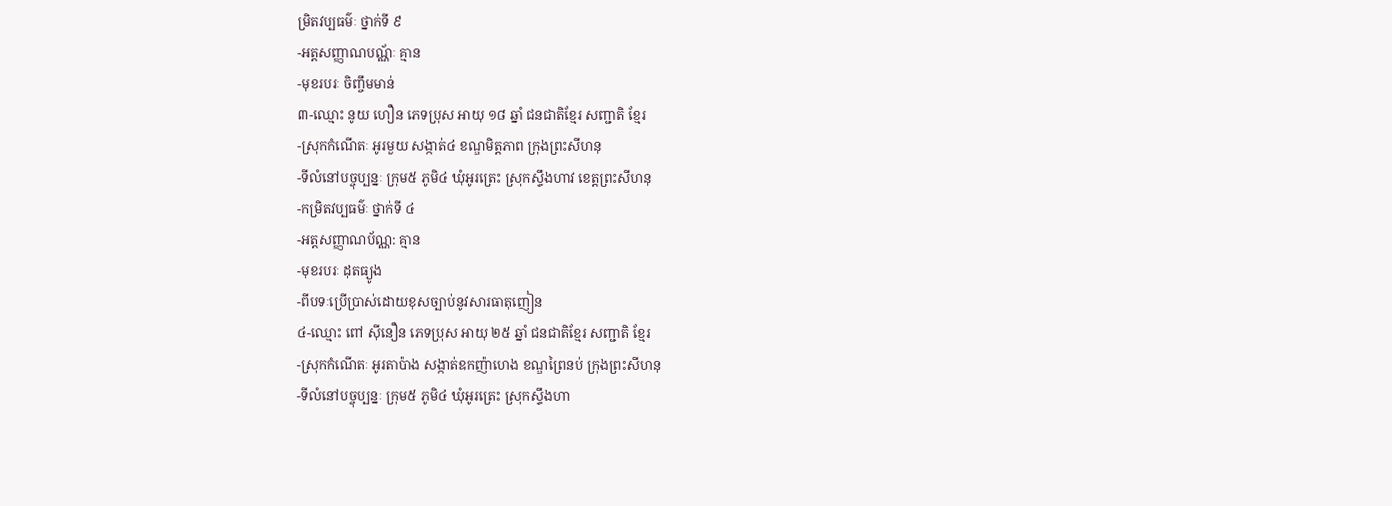ម្រិតវប្បធម៌ៈ ថ្នាក់ទី ៩
-អត្តសញ្ញាណបណ្ណ័ៈ គ្មាន
-មុខរបរៈ ចិញ្ចឹមមាន់
៣-ឈ្មោះ នូយ ហឿន ភេទប្រុស អាយុ ១៨ ឆ្នាំ ជនជាតិខ្មែរ សញ្ជាតិ ខ្មែរ
-ស្រុកកំណើតៈ អូរមួយ សង្កាត់៤ ខណ្ឌមិត្តភាព ក្រុងព្រះសីហនុ
-ទីលំនៅបច្ចុប្បន្នៈ ក្រុម៥ ភូមិ៤ ឃុំអូរត្រេះ ស្រុកស្ទឹងហាវ ខេត្តព្រះសីហនុ
-កម្រិតវប្បធម៌ៈ ថ្នាក់ទី ៤
-អត្តសញ្ញាណប័ណ្ណ: គ្មាន
-មុខរបរៈ ដុតធ្យូង
-ពីបទៈប្រើប្រាស់ដោយខុសច្បាប់នូវសារធាតុញៀន
៤-ឈ្មោះ ពៅ ស៊ីនឿន ភេទប្រុស អាយុ ២៥ ឆ្នាំ ជនជាតិខ្មែរ សញ្ជាតិ ខ្មែរ
-ស្រុកកំណើតៈ អូរតាប៉ាង សង្កាត់ឧកញ៉ាហេង ខណ្ឌព្រៃនប់ ក្រុងព្រះសីហនុ
-ទីលំនៅបច្ចុប្បន្នៈ ក្រុម៥ ភូមិ៤ ឃុំអូរត្រេះ ស្រុកស្ទឹងហា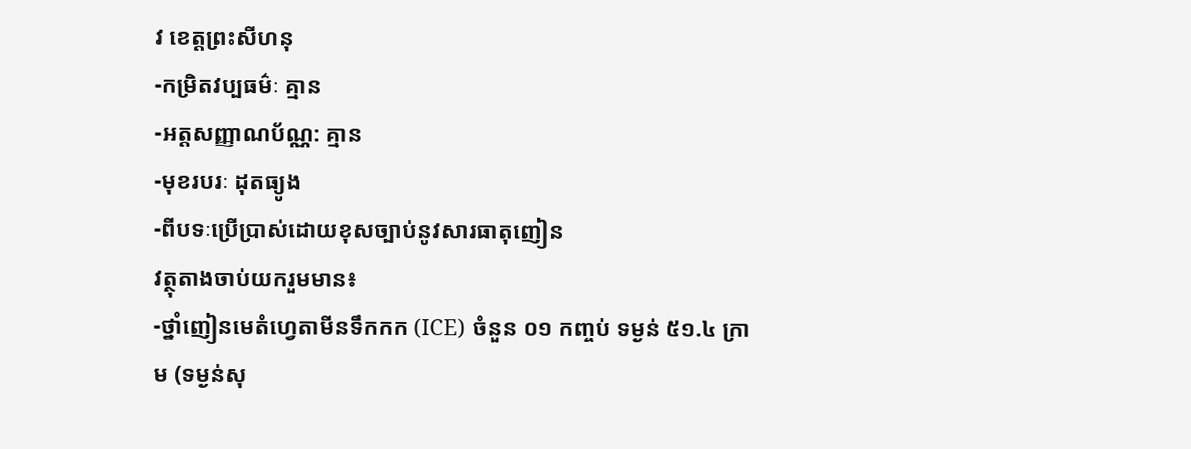វ ខេត្តព្រះសីហនុ
-កម្រិតវប្បធម៌ៈ គ្មាន
-អត្តសញ្ញាណប័ណ្ណ: គ្មាន
-មុខរបរៈ ដុតធ្យូង
-ពីបទៈប្រើប្រាស់ដោយខុសច្បាប់នូវសារធាតុញៀន
វត្ថុតាងចាប់យករួមមាន៖
-ថ្នាំញៀនមេតំហេ្វតាមីនទឹកកក (ICE) ចំនួន ០១ កញ្ចប់ ទម្ងន់ ៥១.៤ ក្រាម (ទម្ងន់សុ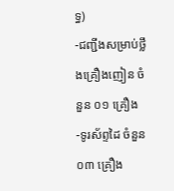ទ្ធ)
-ជញ្ជីងសម្រាប់ថ្លឹងគ្រឿងញៀន ចំនួន ០១ គ្រឿង
-ទូរស័ព្ទដៃ ចំនួន ០៣ គ្រឿង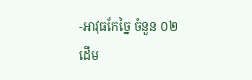-អាវុធកែច្នៃ ចំនួន ០២ ដើម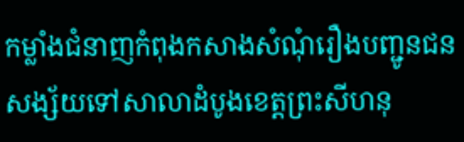កម្លាំងជំនាញកំពុងកសាងសំណុំរឿងបញ្ជូនជនសង្ស័យទៅសាលាដំបូងខេត្តព្រះសីហនុ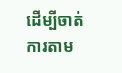ដើម្បីចាត់ការតាម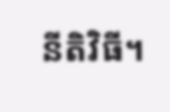នីតិវិធី។